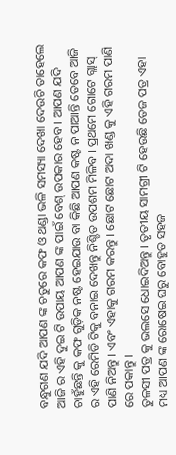ବନ୍ଧୁଗଣ ଯଦି ଆପଣ ଙ୍କ ଚତୁରେ କଫ ଓ ଥଣ୍ଡା ଭଳି ସମସ୍ୟା ଦେଖା ଦେଉଚି ତାହେଲେ ଆଜି ର ଏହି ଦୁଇ ଟି ଉପାୟ ଆପଣ ଙ୍କ ପାଇଁ ବେଶ୍ ଉପକାର ହେବ । ଆପଣ ଯଦି ଚାହୁଁଛନ୍ତି କୁ କଫ ଗୁଡ଼ିକ ନଷ୍ଟ ହେଇଯାଉ ବା କିଛି ଆପଣ କଷ୍ଟ ନ ପାଆନ୍ତି ତେବେ ଆଜି ର ଏହି ରେମିଡି ଟିକୁ ବନାଇ ଦେଖନ୍ତୁ ନିଶ୍ଚିତ ଉପଶମ ମିଳିବ । ପ୍ରଥମେ ଗୋଟେ ଗ୍ଲାସ୍ ପାଣି ନିଅନ୍ତୁ । ଏବଂ ଏହାକୁ ଗରମ କରନ୍ତୁ । ଛୋଟ ଛୋଟ ଅଦା ଖଣ୍ଡ କୁ ଏହି ଗରମ ପାଣି ରେ ପକାନ୍ତୁ ।
ତୁଳସୀ ପତ୍ର କୁ ଭଲସେ ଧୋଇଦିଅନ୍ତୁ । ତୃତୀୟ ସାମଗ୍ରୀ ଟି ହେଉଛି ତେଜ ପତ୍ର ଏହା ମଧ୍ୟ ଆପଣ ଙ୍କ ରୋଷେଇ ଘରୁ ବୋହୁତ ସହଜ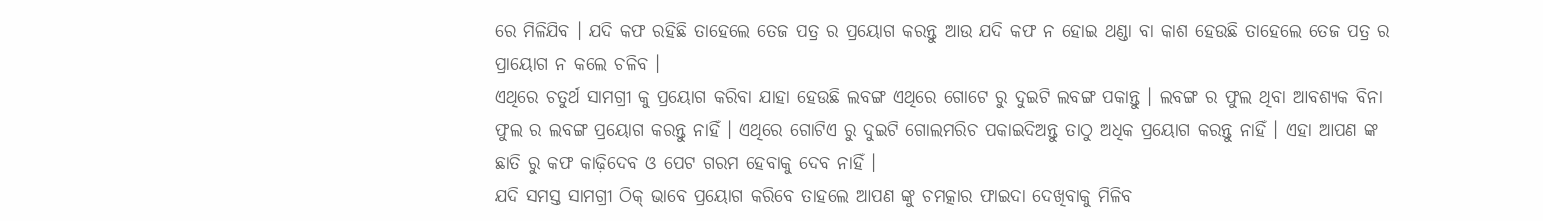ରେ ମିଳିଯିବ । ଯଦି କଫ ରହିଛି ତାହେଲେ ତେଜ ପତ୍ର ର ପ୍ରୟୋଗ କରନ୍ତୁ ଆଉ ଯଦି କଫ ନ ହୋଇ ଥଣ୍ଡା ବା କାଶ ହେଉଛି ତାହେଲେ ତେଜ ପତ୍ର ର ପ୍ରାୟୋଗ ନ କଲେ ଚଳିବ ।
ଏଥିରେ ଚତୁର୍ଥ ସାମଗ୍ରୀ କୁ ପ୍ରୟୋଗ କରିବା ଯାହା ହେଉଛି ଲବଙ୍ଗ ଏଥିରେ ଗୋଟେ ରୁ ଦୁଇଟି ଲବଙ୍ଗ ପକାନ୍ତୁ । ଲବଙ୍ଗ ର ଫୁଲ ଥିବା ଆବଶ୍ୟକ ବିନା ଫୁଲ ର ଲବଙ୍ଗ ପ୍ରୟୋଗ କରନ୍ତୁ ନାହିଁ । ଏଥିରେ ଗୋଟିଏ ରୁ ଦୁଇଟି ଗୋଲମରିଚ ପକାଇଦିଅନ୍ତୁ ତାଠୁ ଅଧିକ ପ୍ରୟୋଗ କରନ୍ତୁ ନାହିଁ । ଏହା ଆପଣ ଙ୍କ ଛାତି ରୁ କଫ କାଢ଼ିଦେବ ଓ ପେଟ ଗରମ ହେବାକୁ ଦେବ ନାହିଁ ।
ଯଦି ସମସ୍ତ ସାମଗ୍ରୀ ଠିକ୍ ଭାବେ ପ୍ରୟୋଗ କରିବେ ତାହଲେ ଆପଣ ଙ୍କୁ ଚମତ୍କାର ଫାଇଦା ଦେଖିବାକୁ ମିଳିବ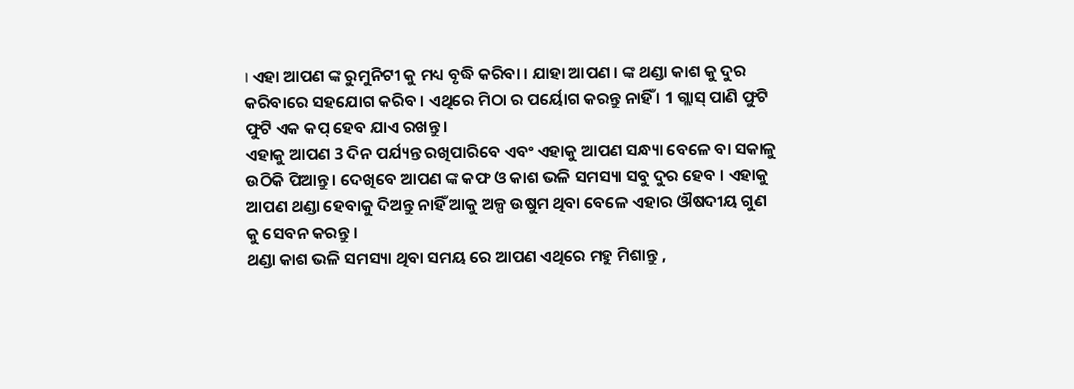। ଏହା ଆପଣ ଙ୍କ ରୁମୁନିଟୀ କୁ ମଧ୍ୟ ବୃଦ୍ଧି କରିବା । ଯାହା ଆପଣ । ଙ୍କ ଥଣ୍ଡା କାଶ କୁ ଦୁର କରିବାରେ ସହଯୋଗ କରିବ । ଏଥିରେ ମିଠା ର ପର୍ୟୋଗ କରନ୍ତୁ ନାହିଁ । 1 ଗ୍ଲାସ୍ ପାଣି ଫୁଟି ଫୁଟି ଏକ କପ୍ ହେବ ଯାଏ ରଖନ୍ତୁ ।
ଏହାକୁ ଆପଣ 3 ଦିନ ପର୍ଯ୍ୟନ୍ତ ରଖିପାରିବେ ଏବଂ ଏହାକୁ ଆପଣ ସନ୍ଧ୍ୟା ବେଳେ ବା ସକାଳୁ ଉଠିକି ପିଆନ୍ତୁ । ଦେଖିବେ ଆପଣ ଙ୍କ କଫ ଓ କାଶ ଭଳି ସମସ୍ୟା ସବୁ ଦୁର ହେବ । ଏହାକୁ ଆପଣ ଥଣ୍ଡା ହେବାକୁ ଦିଅନ୍ତୁ ନାହିଁ ଆକୁ ଅଳ୍ପ ଉଷୁମ ଥିବା ବେଳେ ଏହାର ଔଷଦୀୟ ଗୁଣ କୁ ସେବନ କରନ୍ତୁ ।
ଥଣ୍ଡା କାଶ ଭଳି ସମସ୍ୟା ଥିବା ସମୟ ରେ ଆପଣ ଏଥିରେ ମହୁ ମିଶାନ୍ତୁ ,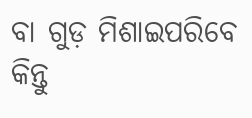ବା ଗୁଡ଼ ମିଶାଇପରିବେ କିନ୍ତୁ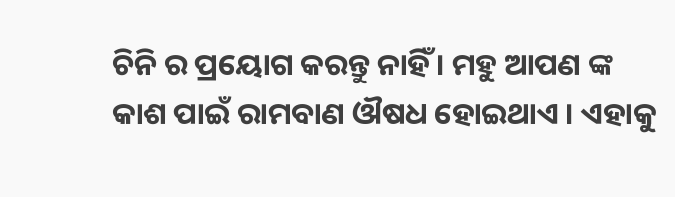ଚିନି ର ପ୍ରୟୋଗ କରନ୍ତୁ ନାହିଁ । ମହୁ ଆପଣ ଙ୍କ କାଶ ପାଇଁ ରାମବାଣ ଔଷଧ ହୋଇଥାଏ । ଏହାକୁ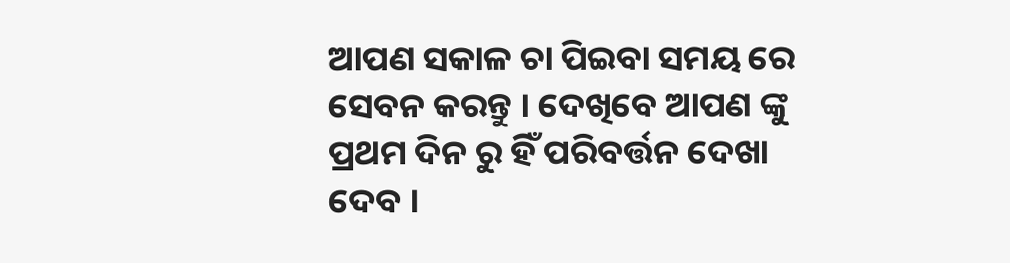ଆପଣ ସକାଳ ଚା ପିଇବା ସମୟ ରେ ସେବନ କରନ୍ତୁ । ଦେଖିବେ ଆପଣ ଙ୍କୁ ପ୍ରଥମ ଦିନ ରୁ ହିଁ ପରିବର୍ତ୍ତନ ଦେଖା ଦେବ ।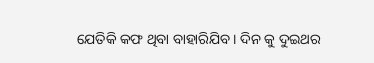ଯେତିକି କଫ ଥିବା ବାହାରିଯିବ । ଦିନ କୁ ଦୁଇଥର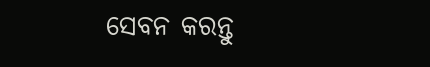ସେବନ କରନ୍ତୁ